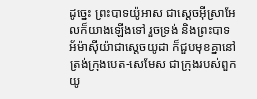ដូច្នេះ ព្រះបាទយ៉ូអាស ជាស្តេចអ៊ីស្រាអែលក៏យាងឡើងទៅ រួចទ្រង់ និងព្រះបាទអ័ម៉ាស៊ីយ៉ាជាស្តេចយូដា ក៏ជួបមុខគ្នានៅត្រង់ក្រុងបេត-សេមែស ជាក្រុងរបស់ពួកយូ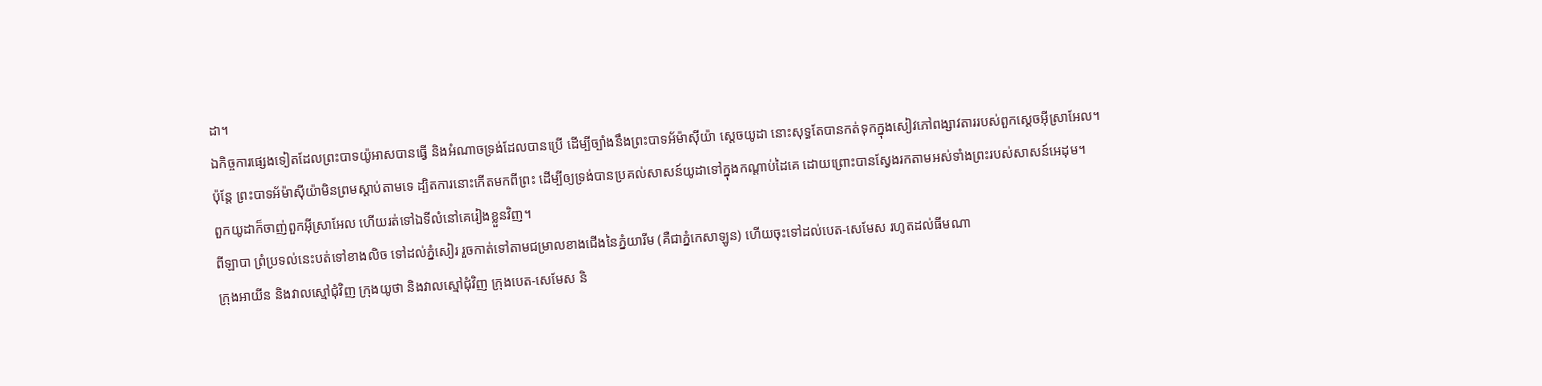ដា។
ឯកិច្ចការផ្សេងទៀតដែលព្រះបាទយ៉ូអាសបានធ្វើ និងអំណាចទ្រង់ដែលបានប្រើ ដើម្បីច្បាំងនឹងព្រះបាទអ័ម៉ាស៊ីយ៉ា ស្ដេចយូដា នោះសុទ្ធតែបានកត់ទុកក្នុងសៀវភៅពង្សាវតាររបស់ពួកស្ដេចអ៊ីស្រាអែល។
ប៉ុន្តែ ព្រះបាទអ័ម៉ាស៊ីយ៉ាមិនព្រមស្តាប់តាមទេ ដ្បិតការនោះកើតមកពីព្រះ ដើម្បីឲ្យទ្រង់បានប្រគល់សាសន៍យូដាទៅក្នុងកណ្ដាប់ដៃគេ ដោយព្រោះបានស្វែងរកតាមអស់ទាំងព្រះរបស់សាសន៍អេដុម។
ពួកយូដាក៏ចាញ់ពួកអ៊ីស្រាអែល ហើយរត់ទៅឯទីលំនៅគេរៀងខ្លួនវិញ។
ពីឡាបា ព្រំប្រទល់នេះបត់ទៅខាងលិច ទៅដល់ភ្នំសៀរ រួចកាត់ទៅតាមជម្រាលខាងជើងនៃភ្នំយារីម (គឺជាភ្នំកេសាឡូន) ហើយចុះទៅដល់បេត-សេមែស រហូតដល់ធីមណា
ក្រុងអាយីន និងវាលស្មៅជុំវិញ ក្រុងយូថា និងវាលស្មៅជុំវិញ ក្រុងបេត-សេមែស និ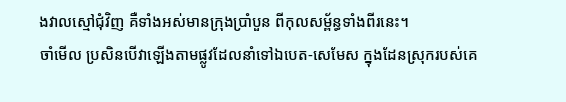ងវាលស្មៅជុំវិញ គឺទាំងអស់មានក្រុងប្រាំបួន ពីកុលសម្ព័ន្ធទាំងពីរនេះ។
ចាំមើល ប្រសិនបើវាឡើងតាមផ្លូវដែលនាំទៅឯបេត-សេមែស ក្នុងដែនស្រុករបស់គេ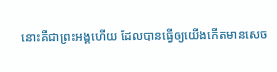នោះគឺជាព្រះអង្គហើយ ដែលបានធ្វើឲ្យយើងកើតមានសេច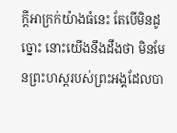ក្ដីអាក្រក់យ៉ាងធំនេះ តែបើមិនដូច្នោះ នោះយើងនឹងដឹងថា មិនមែនព្រះហស្តរបស់ព្រះអង្គដែលបា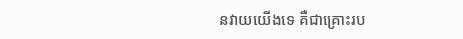នវាយយើងទេ គឺជាគ្រោះរប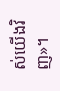ស់យើងវិញ»។